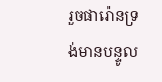រួចផារ៉ោនទ្រង់មានបន្ទូល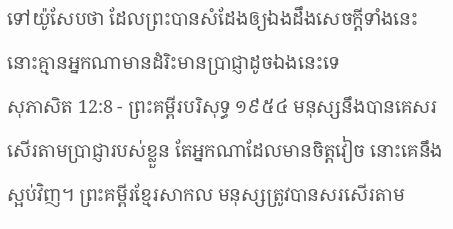ទៅយ៉ូសែបថា ដែលព្រះបានសំដែងឲ្យឯងដឹងសេចក្ដីទាំងនេះ នោះគ្មានអ្នកណាមានដំរិះមានប្រាជ្ញាដូចឯងនេះទេ
សុភាសិត 12:8 - ព្រះគម្ពីរបរិសុទ្ធ ១៩៥៤ មនុស្សនឹងបានគេសរសើរតាមប្រាជ្ញារបស់ខ្លួន តែអ្នកណាដែលមានចិត្តវៀច នោះគេនឹងស្អប់វិញ។ ព្រះគម្ពីរខ្មែរសាកល មនុស្សត្រូវបានសរសើរតាម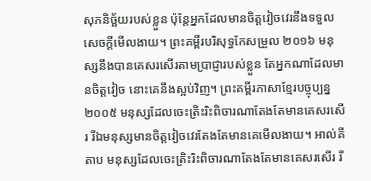សុភនិច្ឆ័យរបស់ខ្លួន ប៉ុន្តែអ្នកដែលមានចិត្តវៀចវេរនឹងទទួលសេចក្ដីមើលងាយ។ ព្រះគម្ពីរបរិសុទ្ធកែសម្រួល ២០១៦ មនុស្សនឹងបានគេសរសើរតាមប្រាជ្ញារបស់ខ្លួន តែអ្នកណាដែលមានចិត្តវៀច នោះគេនឹងស្អប់វិញ។ ព្រះគម្ពីរភាសាខ្មែរបច្ចុប្បន្ន ២០០៥ មនុស្សដែលចេះត្រិះរិះពិចារណាតែងតែមានគេសរសើរ រីឯមនុស្សមានចិត្តវៀចវេរតែងតែមានគេមើលងាយ។ អាល់គីតាប មនុស្សដែលចេះត្រិះរិះពិចារណាតែងតែមានគេសរសើរ រី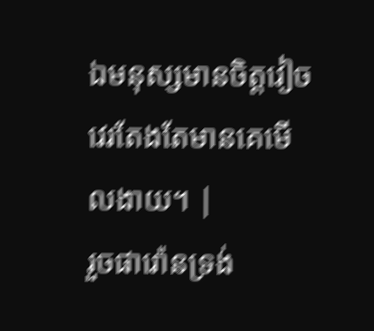ឯមនុស្សមានចិត្តវៀចវេរតែងតែមានគេមើលងាយ។ |
រួចផារ៉ោនទ្រង់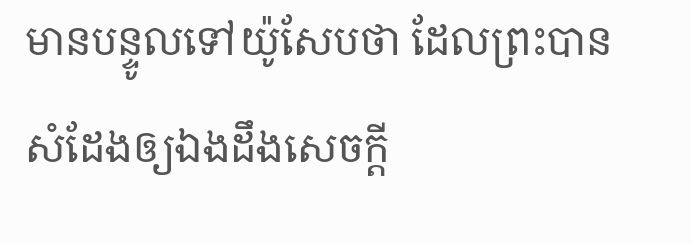មានបន្ទូលទៅយ៉ូសែបថា ដែលព្រះបានសំដែងឲ្យឯងដឹងសេចក្ដី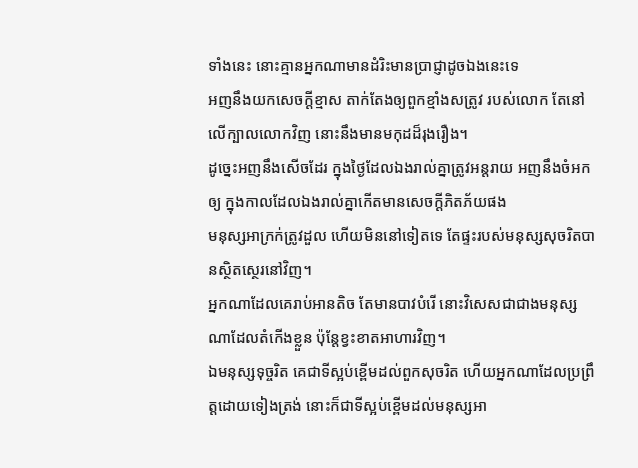ទាំងនេះ នោះគ្មានអ្នកណាមានដំរិះមានប្រាជ្ញាដូចឯងនេះទេ
អញនឹងយកសេចក្ដីខ្មាស តាក់តែងឲ្យពួកខ្មាំងសត្រូវ របស់លោក តែនៅលើក្បាលលោកវិញ នោះនឹងមានមកុដដ៏រុងរឿង។
ដូច្នេះអញនឹងសើចដែរ ក្នុងថ្ងៃដែលឯងរាល់គ្នាត្រូវអន្តរាយ អញនឹងចំអកឲ្យ ក្នុងកាលដែលឯងរាល់គ្នាកើតមានសេចក្ដីភិតភ័យផង
មនុស្សអាក្រក់ត្រូវដួល ហើយមិននៅទៀតទេ តែផ្ទះរបស់មនុស្សសុចរិតបានស្ថិតស្ថេរនៅវិញ។
អ្នកណាដែលគេរាប់អានតិច តែមានបាវបំរើ នោះវិសេសជាជាងមនុស្សណាដែលតំកើងខ្លួន ប៉ុន្តែខ្វះខាតអាហារវិញ។
ឯមនុស្សទុច្ចរិត គេជាទីស្អប់ខ្ពើមដល់ពួកសុចរិត ហើយអ្នកណាដែលប្រព្រឹត្តដោយទៀងត្រង់ នោះក៏ជាទីស្អប់ខ្ពើមដល់មនុស្សអា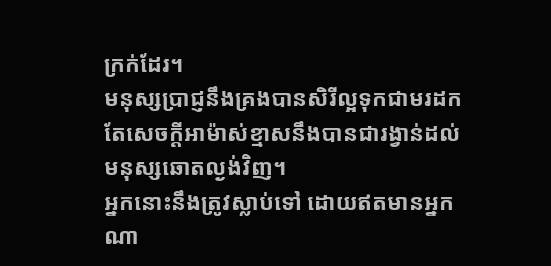ក្រក់ដែរ។
មនុស្សប្រាជ្ញនឹងគ្រងបានសិរីល្អទុកជាមរដក តែសេចក្ដីអាម៉ាស់ខ្មាសនឹងបានជារង្វាន់ដល់មនុស្សឆោតល្ងង់វិញ។
អ្នកនោះនឹងត្រូវស្លាប់ទៅ ដោយឥតមានអ្នកណា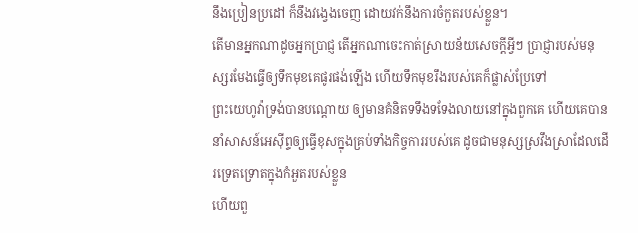នឹងប្រៀនប្រដៅ ក៏នឹងវង្វេងចេញ ដោយវក់នឹងការចំកួតរបស់ខ្លួន។
តើមានអ្នកណាដូចអ្នកប្រាជ្ញ តើអ្នកណាចេះកាត់ស្រាយន័យសេចក្ដីអ្វីៗ ប្រាជ្ញារបស់មនុស្សរមែងធ្វើឲ្យទឹកមុខគេផូរផង់ឡើង ហើយទឹកមុខរឹងរបស់គេក៏ផ្លាស់ប្រែទៅ
ព្រះយេហូវ៉ាទ្រង់បានបណ្តោយ ឲ្យមានគំនិតទទឹងទទែងលាយនៅក្នុងពួកគេ ហើយគេបាននាំសាសន៍អេស៊ីព្ទឲ្យធ្វើខុសក្នុងគ្រប់ទាំងកិច្ចការរបស់គេ ដូចជាមនុស្សស្រវឹងស្រាដែលដើរទ្រេតទ្រោតក្នុងកំអួតរបស់ខ្លួន
ហើយពួ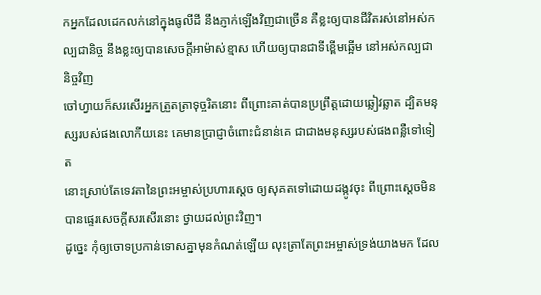កអ្នកដែលដេកលក់នៅក្នុងធូលីដី នឹងភ្ញាក់ឡើងវិញជាច្រើន គឺខ្លះឲ្យបានជីវិតរស់នៅអស់កល្បជានិច្ច នឹងខ្លះឲ្យបានសេចក្ដីអាម៉ាស់ខ្មាស ហើយឲ្យបានជាទីខ្ពើមឆ្អើម នៅអស់កល្បជានិច្ចវិញ
ចៅហ្វាយក៏សរសើរអ្នកត្រួតត្រាទុច្ចរិតនោះ ពីព្រោះគាត់បានប្រព្រឹត្តដោយឆ្លៀវឆ្លាត ដ្បិតមនុស្សរបស់ផងលោកីយនេះ គេមានប្រាជ្ញាចំពោះជំនាន់គេ ជាជាងមនុស្សរបស់ផងពន្លឺទៅទៀត
នោះស្រាប់តែទេវតានៃព្រះអម្ចាស់ប្រហារស្តេច ឲ្យសុគតទៅដោយដង្កូវចុះ ពីព្រោះស្តេចមិនបានផ្ទេរសេចក្ដីសរសើរនោះ ថ្វាយដល់ព្រះវិញ។
ដូច្នេះ កុំឲ្យចោទប្រកាន់ទោសគ្នាមុនកំណត់ឡើយ លុះត្រាតែព្រះអម្ចាស់ទ្រង់យាងមក ដែល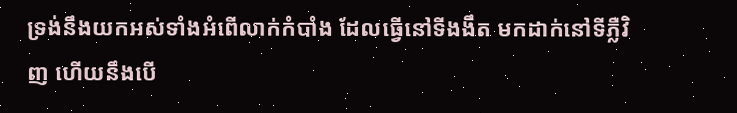ទ្រង់នឹងយកអស់ទាំងអំពើលាក់កំបាំង ដែលធ្វើនៅទីងងឹត មកដាក់នៅទីភ្លឺវិញ ហើយនឹងបើ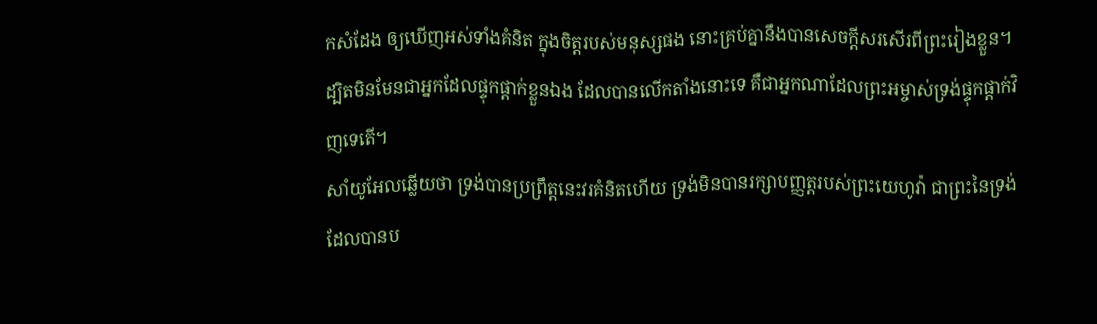កសំដែង ឲ្យឃើញអស់ទាំងគំនិត ក្នុងចិត្តរបស់មនុស្សផង នោះគ្រប់គ្នានឹងបានសេចក្ដីសរសើរពីព្រះរៀងខ្លួន។
ដ្បិតមិនមែនជាអ្នកដែលផ្ទុកផ្តាក់ខ្លួនឯង ដែលបានលើកតាំងនោះទេ គឺជាអ្នកណាដែលព្រះអម្ចាស់ទ្រង់ផ្ទុកផ្តាក់វិញទេតើ។
សាំយូអែលឆ្លើយថា ទ្រង់បានប្រព្រឹត្តនេះវរគំនិតហើយ ទ្រង់មិនបានរក្សាបញ្ញត្តរបស់ព្រះយេហូវ៉ា ជាព្រះនៃទ្រង់ ដែលបានប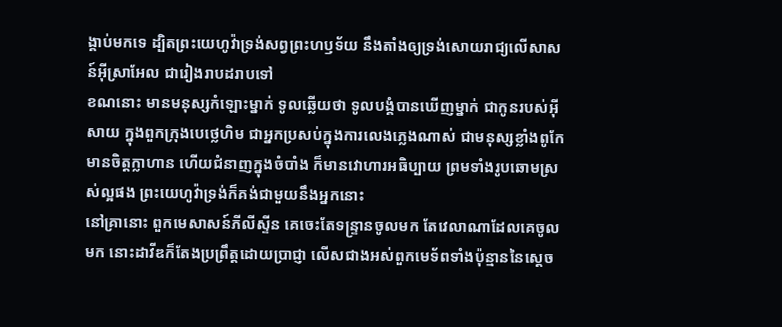ង្គាប់មកទេ ដ្បិតព្រះយេហូវ៉ាទ្រង់សព្វព្រះហឫទ័យ នឹងតាំងឲ្យទ្រង់សោយរាជ្យលើសាសន៍អ៊ីស្រាអែល ជារៀងរាបដរាបទៅ
ខណនោះ មានមនុស្សកំឡោះម្នាក់ ទូលឆ្លើយថា ទូលបង្គំបានឃើញម្នាក់ ជាកូនរបស់អ៊ីសាយ ក្នុងពួកក្រុងបេថ្លេហិម ជាអ្នកប្រសប់ក្នុងការលេងភ្លេងណាស់ ជាមនុស្សខ្លាំងពូកែ មានចិត្តក្លាហាន ហើយជំនាញក្នុងចំបាំង ក៏មានវោហារអធិប្បាយ ព្រមទាំងរូបឆោមស្រស់ល្អផង ព្រះយេហូវ៉ាទ្រង់ក៏គង់ជាមួយនឹងអ្នកនោះ
នៅគ្រានោះ ពួកមេសាសន៍ភីលីស្ទីន គេចេះតែទន្ទ្រានចូលមក តែវេលាណាដែលគេចូលមក នោះដាវីឌក៏តែងប្រព្រឹត្តដោយប្រាជ្ញា លើសជាងអស់ពួកមេទ័ពទាំងប៉ុន្មាននៃស្តេច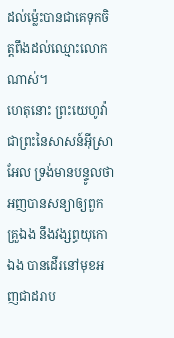ដល់ម៉្លេះបានជាគេទុកចិត្តពឹងដល់ឈ្មោះលោកណាស់។
ហេតុនោះ ព្រះយេហូវ៉ា ជាព្រះនៃសាសន៍អ៊ីស្រាអែល ទ្រង់មានបន្ទូលថា អញបានសន្យាឲ្យពួកគ្រួឯង នឹងវង្សព្ធយុកោឯង បានដើរនៅមុខអញជាដរាប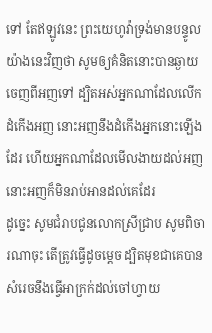ទៅ តែឥឡូវនេះ ព្រះយេហូវ៉ាទ្រង់មានបន្ទូលយ៉ាងនេះវិញថា សូមឲ្យគំនិតនោះបានឆ្ងាយចេញពីអញទៅ ដ្បិតអស់អ្នកណាដែលលើកដំកើងអញ នោះអញនឹងដំកើងអ្នកនោះឡើងដែរ ហើយអ្នកណាដែលមើលងាយដល់អញ នោះអញក៏មិនរាប់អានដល់គេដែរ
ដូច្នេះ សូមជំរាបជូនលោកស្រីជ្រាប សូមពិចារណាចុះ តើត្រូវធ្វើដូចម្តេច ដ្បិតមុខជាគេបានសំរេចនឹងធ្វើអាក្រក់ដល់ចៅហ្វាយ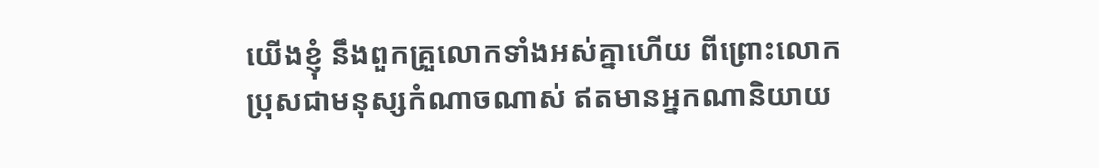យើងខ្ញុំ នឹងពួកគ្រួលោកទាំងអស់គ្នាហើយ ពីព្រោះលោកប្រុសជាមនុស្សកំណាចណាស់ ឥតមានអ្នកណានិយាយ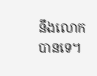នឹងលោកបានទេ។